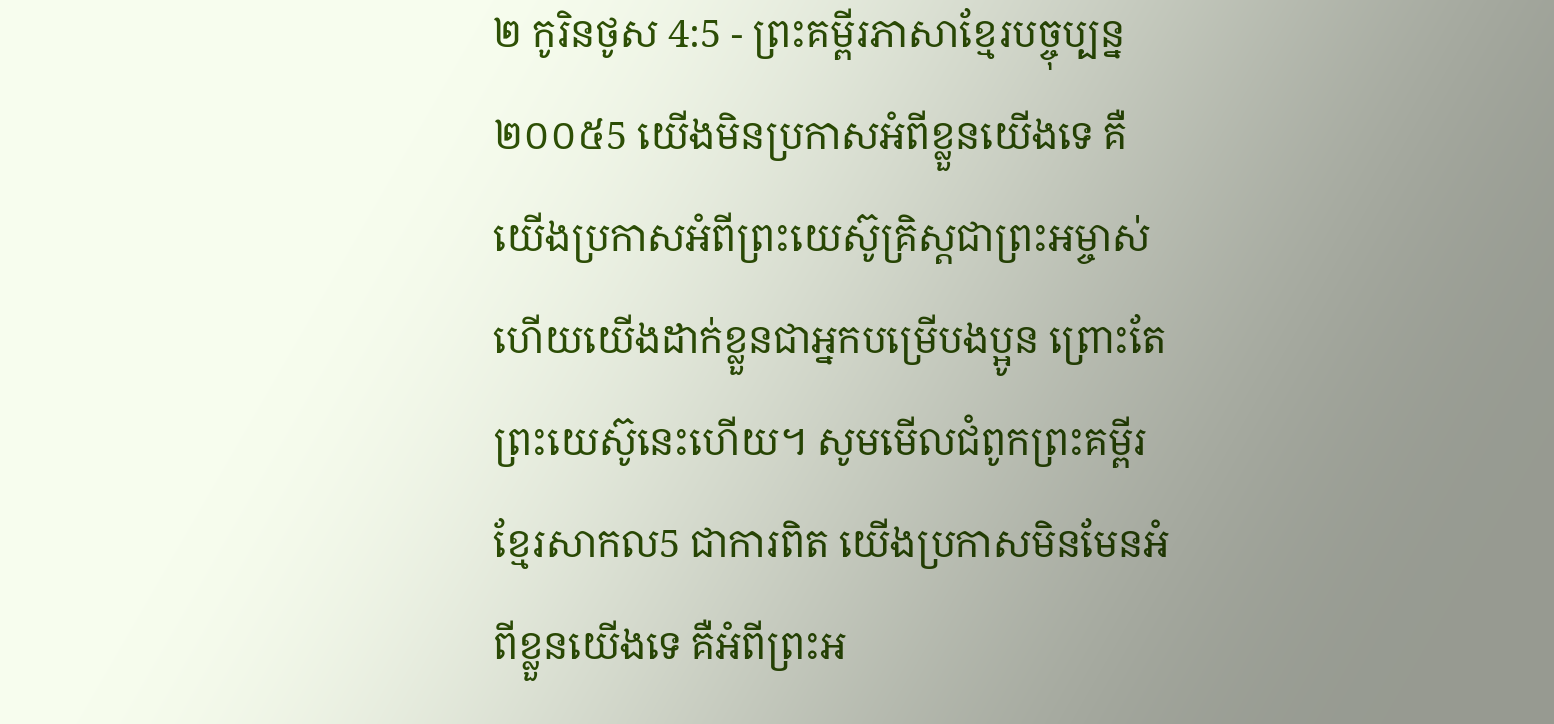២ កូរិនថូស 4:5 - ព្រះគម្ពីរភាសាខ្មែរបច្ចុប្បន្ន ២០០៥5 យើងមិនប្រកាសអំពីខ្លួនយើងទេ គឺយើងប្រកាសអំពីព្រះយេស៊ូគ្រិស្តជាព្រះអម្ចាស់ ហើយយើងដាក់ខ្លួនជាអ្នកបម្រើបងប្អូន ព្រោះតែព្រះយេស៊ូនេះហើយ។ សូមមើលជំពូកព្រះគម្ពីរខ្មែរសាកល5 ជាការពិត យើងប្រកាសមិនមែនអំពីខ្លួនយើងទេ គឺអំពីព្រះអ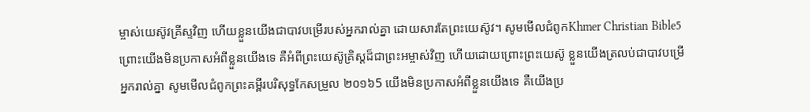ម្ចាស់យេស៊ូវគ្រីស្ទវិញ ហើយខ្លួនយើងជាបាវបម្រើរបស់អ្នករាល់គ្នា ដោយសារតែព្រះយេស៊ូវ។ សូមមើលជំពូកKhmer Christian Bible5 ព្រោះយើងមិនប្រកាសអំពីខ្លួនយើងទេ គឺអំពីព្រះយេស៊ូគ្រិស្ដដ៏ជាព្រះអម្ចាស់វិញ ហើយដោយព្រោះព្រះយេស៊ូ ខ្លួនយើងត្រលប់ជាបាវបម្រើអ្នករាល់គ្នា សូមមើលជំពូកព្រះគម្ពីរបរិសុទ្ធកែសម្រួល ២០១៦5 យើងមិនប្រកាសអំពីខ្លួនយើងទេ គឺយើងប្រ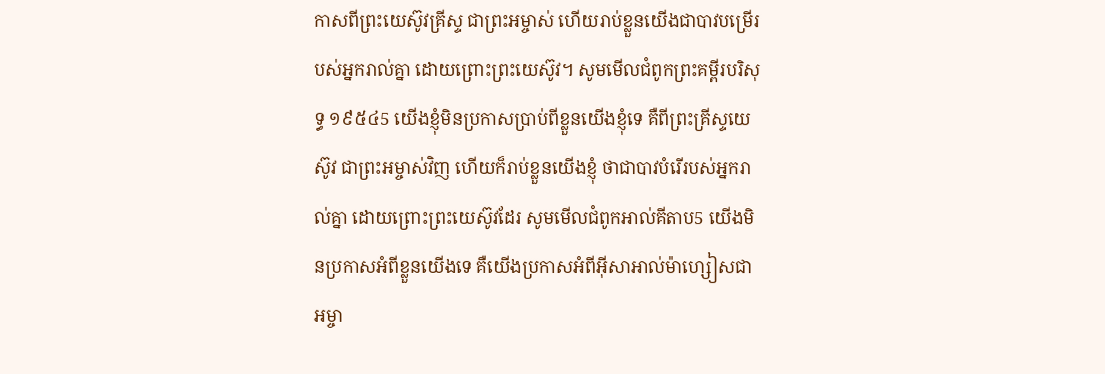កាសពីព្រះយេស៊ូវគ្រីស្ទ ជាព្រះអម្ចាស់ ហើយរាប់ខ្លួនយើងជាបាវបម្រើរបស់អ្នករាល់គ្នា ដោយព្រោះព្រះយេស៊ូវ។ សូមមើលជំពូកព្រះគម្ពីរបរិសុទ្ធ ១៩៥៤5 យើងខ្ញុំមិនប្រកាសប្រាប់ពីខ្លួនយើងខ្ញុំទេ គឺពីព្រះគ្រីស្ទយេស៊ូវ ជាព្រះអម្ចាស់វិញ ហើយក៏រាប់ខ្លួនយើងខ្ញុំ ថាជាបាវបំរើរបស់អ្នករាល់គ្នា ដោយព្រោះព្រះយេស៊ូវដែរ សូមមើលជំពូកអាល់គីតាប5 យើងមិនប្រកាសអំពីខ្លួនយើងទេ គឺយើងប្រកាសអំពីអ៊ីសាអាល់ម៉ាហ្សៀសជាអម្ចា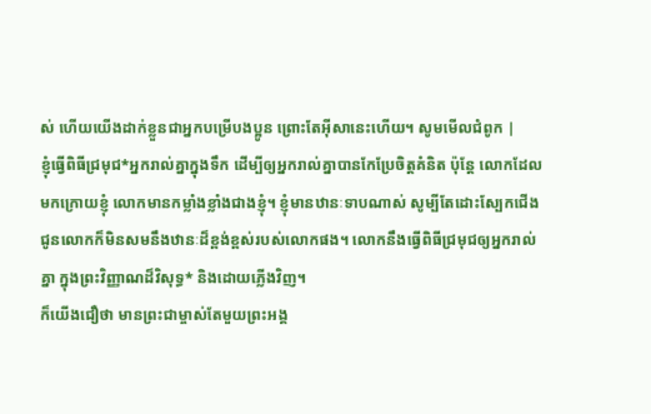ស់ ហើយយើងដាក់ខ្លួនជាអ្នកបម្រើបងប្អូន ព្រោះតែអ៊ីសានេះហើយ។ សូមមើលជំពូក |
ខ្ញុំធ្វើពិធីជ្រមុជ*អ្នករាល់គ្នាក្នុងទឹក ដើម្បីឲ្យអ្នករាល់គ្នាបានកែប្រែចិត្តគំនិត ប៉ុន្តែ លោកដែលមកក្រោយខ្ញុំ លោកមានកម្លាំងខ្លាំងជាងខ្ញុំ។ ខ្ញុំមានឋានៈទាបណាស់ សូម្បីតែដោះស្បែកជើងជូនលោកក៏មិនសមនឹងឋានៈដ៏ខ្ពង់ខ្ពស់របស់លោកផង។ លោកនឹងធ្វើពិធីជ្រមុជឲ្យអ្នករាល់គ្នា ក្នុងព្រះវិញ្ញាណដ៏វិសុទ្ធ* និងដោយភ្លើងវិញ។
ក៏យើងជឿថា មានព្រះជាម្ចាស់តែមួយព្រះអង្គ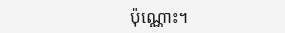ប៉ុណ្ណោះ។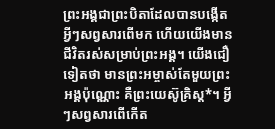ព្រះអង្គជាព្រះបិតាដែលបានបង្កើតអ្វីៗសព្វសារពើមក ហើយយើងមានជីវិតរស់សម្រាប់ព្រះអង្គ។ យើងជឿទៀតថា មានព្រះអម្ចាស់តែមួយព្រះអង្គប៉ុណ្ណោះ គឺព្រះយេស៊ូគ្រិស្ត*។ អ្វីៗសព្វសារពើកើត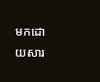មកដោយសារ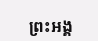ព្រះអង្គ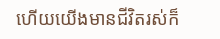ហើយយើងមានជីវិតរស់ក៏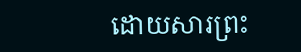ដោយសារព្រះ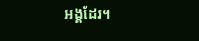អង្គដែរ។